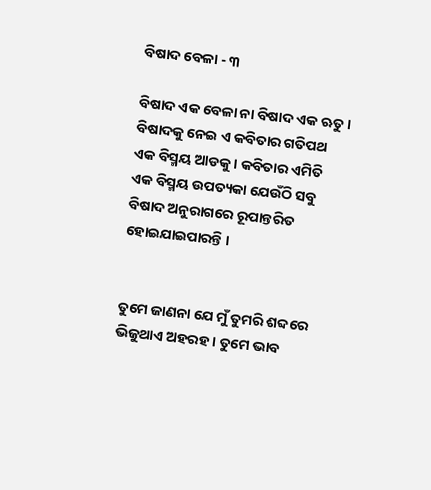ବିଷାଦ ବେଳା - ୩

ବିଷାଦ ଏକ ବେଳା ନା ବିଷାଦ ଏକ ଋତୁ । ବିଷାଦକୁ ନେଇ ଏ କବିତାର ଗତିପଥ ଏକ ବିସ୍ମୟ ଆଡକୁ । କବିତାର ଏମିତି ଏକ ବିସ୍ମୟ ଉପତ୍ୟକା ଯେଉଁଠି ସବୁ ବିଷାଦ ଅନୁରାଗରେ ରୂପାନ୍ତରିତ ହୋଇଯାଇପାରନ୍ତି ।


ତୁମେ ଜାଣନା ଯେ ମୁଁ ତୁମରି ଶବ୍ଦରେ ଭିଜୁଥାଏ ଅହରହ । ତୁମେ ଭାବ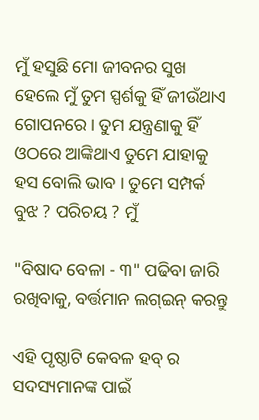ମୁଁ ହସୁଛି ମୋ ଜୀବନର ସୁଖ ହେଲେ ମୁଁ ତୁମ ସ୍ପର୍ଶକୁ ହିଁ ଜୀଉଁଥାଏ ଗୋପନରେ । ତୁମ ଯନ୍ତ୍ରଣାକୁ ହିଁ ଓଠରେ ଆଙ୍କିଥାଏ ତୁମେ ଯାହାକୁ ହସ ବୋଲି ଭାବ । ତୁମେ ସମ୍ପର୍କ ବୁଝ ? ପରିଚୟ ? ମୁଁ

"ବିଷାଦ ବେଳା - ୩" ପଢିବା ଜାରି ରଖିବାକୁ, ବର୍ତ୍ତମାନ ଲଗ୍ଇନ୍ କରନ୍ତୁ

ଏହି ପୃଷ୍ଠାଟି କେବଳ ହବ୍ ର ସଦସ୍ୟମାନଙ୍କ ପାଇଁ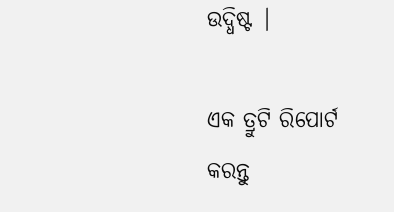ଉଦ୍ଧିଷ୍ଟ |

ଏକ ତ୍ରୁଟି ରିପୋର୍ଟ କରନ୍ତୁ